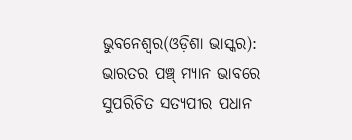ଭୁବନେଶ୍ୱର(ଓଡ଼ିଶା ଭାସ୍କର): ଭାରତର ପଞ୍ଚ୍ ମ୍ୟାନ ଭାବରେ ସୁପରିଚିତ ସତ୍ୟପୀର ପଧାନ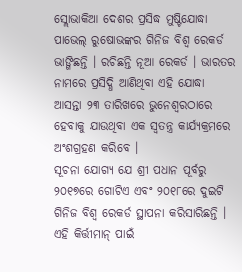ସ୍ଲୋଭାକିଆ ଦେଶର ପ୍ରସିଦ୍ଧ ମୁଷ୍ଟିଯୋଦ୍ଧା ପାଭେଲ୍ ରୁଷୋଭଙ୍କର ଗିନିଜ ବିଶ୍ୱ ରେକର୍ଡ ଭାଙ୍ଗିଛନ୍ତି । ରଚିଛନ୍ତି ନୂଆ ରେକର୍ଡ । ଭାରତର ନାମରେ ପ୍ରସିଦ୍ଧି ଆଣିଥିବା ଏହି ଯୋଦ୍ଧା ଆସନ୍ତା ୨୩ ତାରିଖରେ ଭୁନେଶ୍ୱରଠାରେ ହେବାକୁ ଯାଉଥିବା ଏକ ସ୍ୱତନ୍ତ୍ର କାର୍ଯ୍ୟକ୍ରମରେ ଅଂଶଗ୍ରହଣ କରିବେ ।
ସୂଚନା ଯୋଗ୍ୟ ଯେ ଶ୍ରୀ ପଧାନ ପୂର୍ବରୁ ୨୦୧୭ରେ ଗୋଟିଏ ଏବଂ ୨୦୧୮ରେ ଦୁଇଟି ଗିନିଜ ବିଶ୍ୱ ରେକର୍ଡ ସ୍ଥାପନା କରିସାରିଛନ୍ତି । ଏହି କିର୍ତ୍ତୀମାନ୍ ପାଇଁ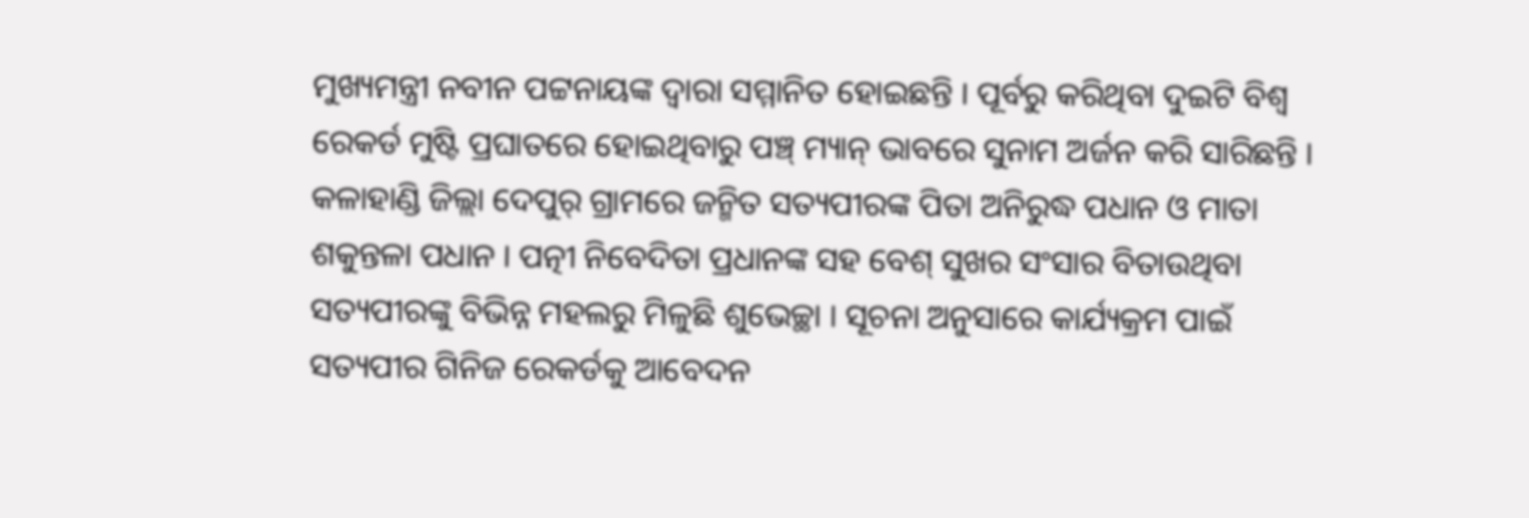ମୁଖ୍ୟମନ୍ତ୍ରୀ ନବୀନ ପଟ୍ଟନାୟଙ୍କ ଦ୍ୱାରା ସମ୍ମାନିତ ହୋଇଛନ୍ତି । ପୂର୍ବରୁ କରିଥିବା ଦୁଇଟି ବିଶ୍ୱ ରେକର୍ଡ ମୁଷ୍ଟି ପ୍ରଘାତରେ ହୋଇଥିବାରୁ ପଞ୍ଚ୍ ମ୍ୟାନ୍ ଭାବରେ ସୁନାମ ଅର୍ଜନ କରି ସାରିଛନ୍ତି । କଳାହାଣ୍ଡି ଜିଲ୍ଲା ଦେପୁର୍ ଗ୍ରାମରେ ଜନ୍ମିତ ସତ୍ୟପୀରଙ୍କ ପିତା ଅନିରୁଦ୍ଧ ପଧାନ ଓ ମାତା ଶକୁନ୍ତଳା ପଧାନ । ପତ୍ନୀ ନିବେଦିତା ପ୍ରଧାନଙ୍କ ସହ ବେଶ୍ ସୁଖର ସଂସାର ବିତାଉଥିବା ସତ୍ୟପୀରଙ୍କୁ ବିଭିନ୍ନ ମହଲରୁ ମିଳୁଛି ଶୁଭେଚ୍ଛା । ସୂଚନା ଅନୁସାରେ କାର୍ଯ୍ୟକ୍ରମ ପାଇଁ ସତ୍ୟପୀର ଗିନିଜ ରେକର୍ଡକୁ ଆବେଦନ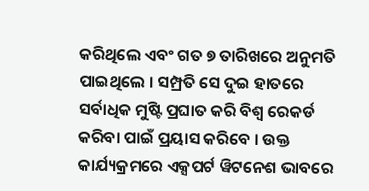କରିଥିଲେ ଏବଂ ଗତ ୭ ତାରିଖରେ ଅନୁମତି ପାଇଥିଲେ । ସମ୍ପ୍ରତି ସେ ଦୁଇ ହାତରେ ସର୍ବାଧିକ ମୁଷ୍ଟି ପ୍ରଘାତ କରି ବିଶ୍ୱ ରେକର୍ଡ କରିବା ପାଇଁ ପ୍ରୟାସ କରିବେ । ଉକ୍ତ କାର୍ଯ୍ୟକ୍ରମରେ ଏକ୍ସପର୍ଟ ୱିଟନେଶ ଭାବରେ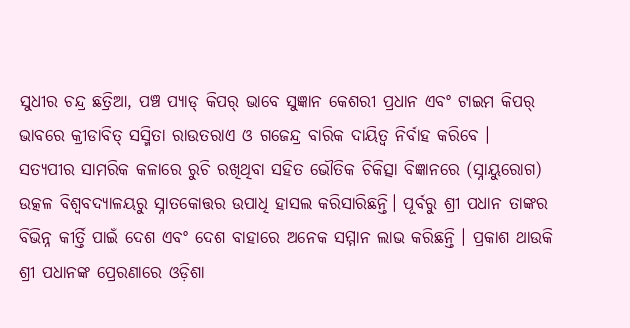ସୁଧୀର ଚନ୍ଦ୍ର ଛତ୍ରିଆ, ପଞ୍ଚ ପ୍ୟାଡ୍ କିପର୍ ଭାବେ ସୁଜ୍ଞାନ କେଶରୀ ପ୍ରଧାନ ଏବଂ ଟାଇମ କିପର୍ ଭାବରେ କ୍ରୀଡାବିତ୍ ସସ୍ମିତା ରାଉତରାଏ ଓ ଗଜେନ୍ଦ୍ର ବାରିକ ଦାୟିତ୍ୱ ନିର୍ବାହ କରିବେ ।
ସତ୍ୟପୀର ସାମରିକ କଳାରେ ରୁଚି ରଖିଥିବା ସହିତ ଭୌତିକ ଚିକିତ୍ସା ବିଜ୍ଞାନରେ (ସ୍ନାୟୁରୋଗ) ଉତ୍କଳ ବିଶ୍ୱବଦ୍ୟାଳୟରୁ ସ୍ନାତକୋତ୍ତର ଉପାଧି ହାସଲ କରିସାରିଛନ୍ତି। ପୂର୍ବରୁ ଶ୍ରୀ ପଧାନ ତାଙ୍କର ବିଭିନ୍ନ କୀର୍ତ୍ତି ପାଇଁ ଦେଶ ଏବଂ ଦେଶ ବାହାରେ ଅନେକ ସମ୍ମାନ ଲାଭ କରିଛନ୍ତି । ପ୍ରକାଶ ଥାଉକି ଶ୍ରୀ ପଧାନଙ୍କ ପ୍ରେରଣାରେ ଓଡ଼ିଶା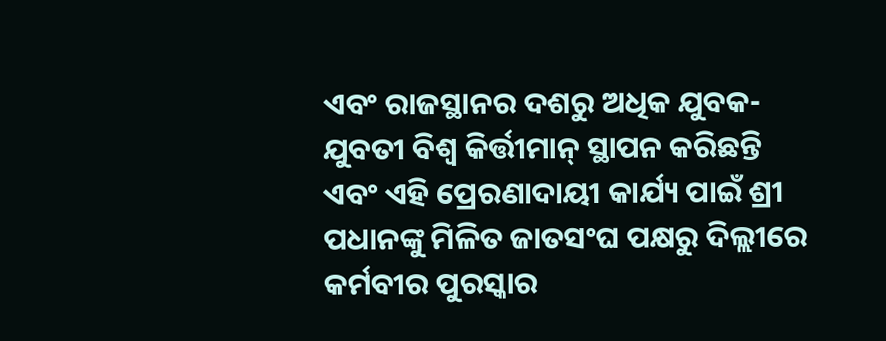ଏବଂ ରାଜସ୍ଥାନର ଦଶରୁ ଅଧିକ ଯୁବକ-ଯୁବତୀ ବିଶ୍ୱ କିର୍ତ୍ତୀମାନ୍ ସ୍ଥାପନ କରିଛନ୍ତି ଏବଂ ଏହି ପ୍ରେରଣାଦାୟୀ କାର୍ଯ୍ୟ ପାଇଁ ଶ୍ରୀ ପଧାନଙ୍କୁ ମିଳିତ ଜାତସଂଘ ପକ୍ଷରୁ ଦିଲ୍ଲୀରେ କର୍ମବୀର ପୁରସ୍କାର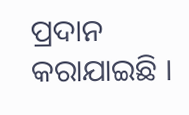ପ୍ରଦାନ କରାଯାଇଛି ।